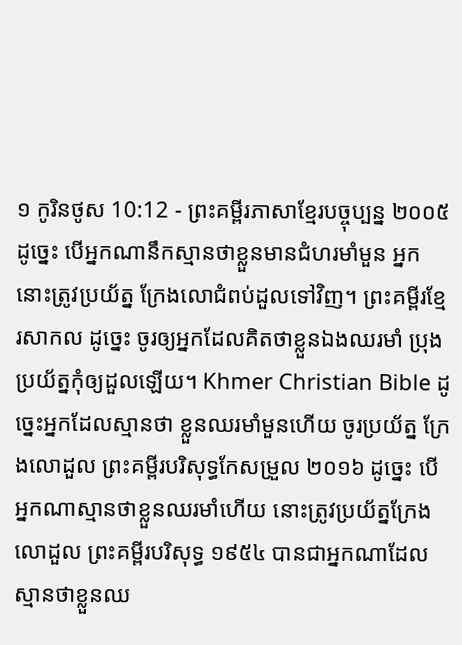១ កូរិនថូស 10:12 - ព្រះគម្ពីរភាសាខ្មែរបច្ចុប្បន្ន ២០០៥ ដូច្នេះ បើអ្នកណានឹកស្មានថាខ្លួនមានជំហរមាំមួន អ្នកនោះត្រូវប្រយ័ត្ន ក្រែងលោជំពប់ដួលទៅវិញ។ ព្រះគម្ពីរខ្មែរសាកល ដូច្នេះ ចូរឲ្យអ្នកដែលគិតថាខ្លួនឯងឈរមាំ ប្រុងប្រយ័ត្នកុំឲ្យដួលឡើយ។ Khmer Christian Bible ដូច្នេះអ្នកដែលស្មានថា ខ្លួនឈរមាំមួនហើយ ចូរប្រយ័ត្ន ក្រែងលោដួល ព្រះគម្ពីរបរិសុទ្ធកែសម្រួល ២០១៦ ដូច្នេះ បើអ្នកណាស្មានថាខ្លួនឈរមាំហើយ នោះត្រូវប្រយ័ត្នក្រែងលោដួល ព្រះគម្ពីរបរិសុទ្ធ ១៩៥៤ បានជាអ្នកណាដែលស្មានថាខ្លួនឈ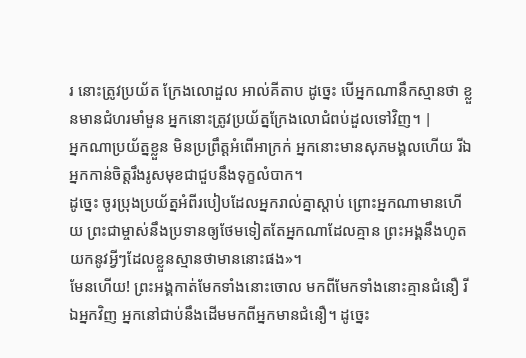រ នោះត្រូវប្រយ័ត ក្រែងលោដួល អាល់គីតាប ដូច្នេះ បើអ្នកណានឹកស្មានថា ខ្លួនមានជំហរមាំមួន អ្នកនោះត្រូវប្រយ័ត្នក្រែងលោជំពប់ដួលទៅវិញ។ |
អ្នកណាប្រយ័ត្នខ្លួន មិនប្រព្រឹត្តអំពើអាក្រក់ អ្នកនោះមានសុភមង្គលហើយ រីឯអ្នកកាន់ចិត្តរឹងរូសមុខជាជួបនឹងទុក្ខលំបាក។
ដូច្នេះ ចូរប្រុងប្រយ័ត្នអំពីរបៀបដែលអ្នករាល់គ្នាស្ដាប់ ព្រោះអ្នកណាមានហើយ ព្រះជាម្ចាស់នឹងប្រទានឲ្យថែមទៀតតែអ្នកណាដែលគ្មាន ព្រះអង្គនឹងហូតយកនូវអ្វីៗដែលខ្លួនស្មានថាមាននោះផង»។
មែនហើយ! ព្រះអង្គកាត់មែកទាំងនោះចោល មកពីមែកទាំងនោះគ្មានជំនឿ រីឯអ្នកវិញ អ្នកនៅជាប់នឹងដើមមកពីអ្នកមានជំនឿ។ ដូច្នេះ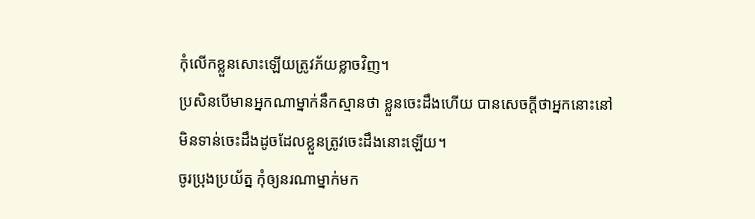កុំលើកខ្លួនសោះឡើយត្រូវភ័យខ្លាចវិញ។
ប្រសិនបើមានអ្នកណាម្នាក់នឹកស្មានថា ខ្លួនចេះដឹងហើយ បានសេចក្ដីថាអ្នកនោះនៅមិនទាន់ចេះដឹងដូចដែលខ្លួនត្រូវចេះដឹងនោះឡើយ។
ចូរប្រុងប្រយ័ត្ន កុំឲ្យនរណាម្នាក់មក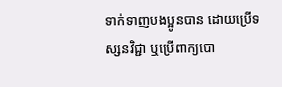ទាក់ទាញបងប្អូនបាន ដោយប្រើទស្សនវិជ្ជា ឬប្រើពាក្យបោ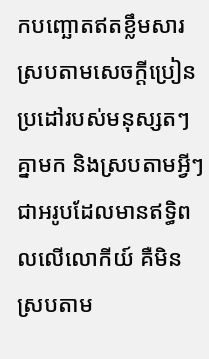កបញ្ឆោតឥតខ្លឹមសារ ស្របតាមសេចក្ដីប្រៀនប្រដៅរបស់មនុស្សតៗគ្នាមក និងស្របតាមអ្វីៗជាអរូបដែលមានឥទ្ធិពលលើលោកីយ៍ គឺមិនស្របតាម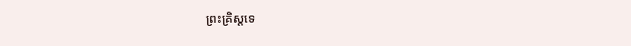ព្រះគ្រិស្តទេ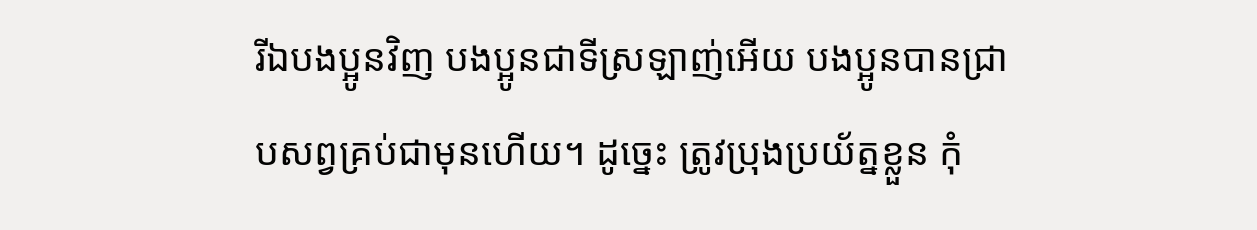រីឯបងប្អូនវិញ បងប្អូនជាទីស្រឡាញ់អើយ បងប្អូនបានជ្រាបសព្វគ្រប់ជាមុនហើយ។ ដូច្នេះ ត្រូវប្រុងប្រយ័ត្នខ្លួន កុំ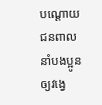បណ្ដោយជនពាលនាំបងប្អូនឲ្យវង្វេ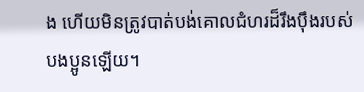ង ហើយមិនត្រូវបាត់បង់គោលជំហរដ៏រឹងប៉ឹងរបស់បងប្អូនឡើយ។